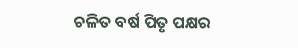ଚଳିତ ବର୍ଷ ପିତୃ ପକ୍ଷର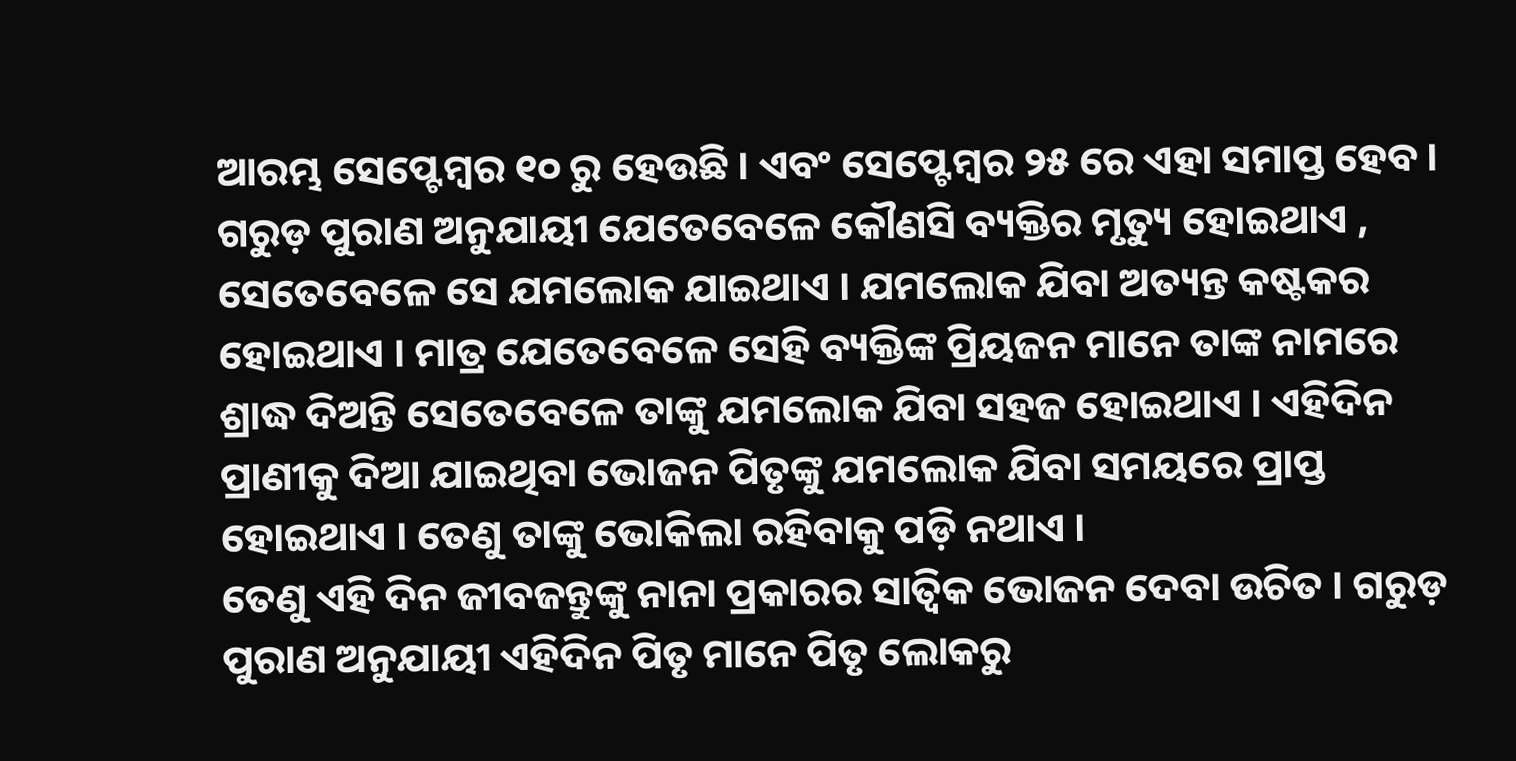ଆରମ୍ଭ ସେପ୍ଟେମ୍ବର ୧୦ ରୁ ହେଉଛି । ଏବଂ ସେପ୍ଟେମ୍ବର ୨୫ ରେ ଏହା ସମାପ୍ତ ହେବ । ଗରୁଡ଼ ପୁରାଣ ଅନୁଯାୟୀ ଯେତେବେଳେ କୌଣସି ବ୍ୟକ୍ତିର ମୃତ୍ୟୁ ହୋଇଥାଏ , ସେତେବେଳେ ସେ ଯମଲୋକ ଯାଇଥାଏ । ଯମଲୋକ ଯିବା ଅତ୍ୟନ୍ତ କଷ୍ଟକର ହୋଇଥାଏ । ମାତ୍ର ଯେତେବେଳେ ସେହି ବ୍ୟକ୍ତିଙ୍କ ପ୍ରିୟଜନ ମାନେ ତାଙ୍କ ନାମରେ ଶ୍ରାଦ୍ଧ ଦିଅନ୍ତି ସେତେବେଳେ ତାଙ୍କୁ ଯମଲୋକ ଯିବା ସହଜ ହୋଇଥାଏ । ଏହିଦିନ ପ୍ରାଣୀକୁ ଦିଆ ଯାଇଥିବା ଭୋଜନ ପିତୃଙ୍କୁ ଯମଲୋକ ଯିବା ସମୟରେ ପ୍ରାପ୍ତ ହୋଇଥାଏ । ତେଣୁ ତାଙ୍କୁ ଭୋକିଲା ରହିବାକୁ ପଡ଼ି ନଥାଏ ।
ତେଣୁ ଏହି ଦିନ ଜୀବଜନ୍ତୁଙ୍କୁ ନାନା ପ୍ରକାରର ସାତ୍ଵିକ ଭୋଜନ ଦେବା ଉଚିତ । ଗରୁଡ଼ ପୁରାଣ ଅନୁଯାୟୀ ଏହିଦିନ ପିତୃ ମାନେ ପିତୃ ଲୋକରୁ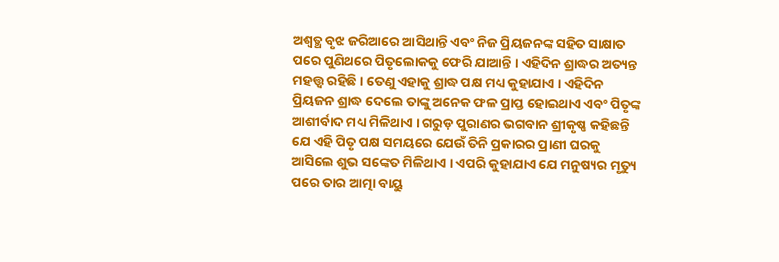ଅଶ୍ୱତ୍ଥ ବୃଝ ଜରିଆରେ ଆସିଥାନ୍ତି ଏବଂ ନିଜ ପ୍ରିୟଜନଙ୍କ ସହିତ ସାକ୍ଷାତ ପରେ ପୁଣିଥରେ ପିତୃଲୋକକୁ ଫେରି ଯାଆନ୍ତି । ଏହିଦିନ ଶ୍ରାଦ୍ଧର ଅତ୍ୟନ୍ତ ମହତ୍ତ୍ୱ ରହିଛି । ତେଣୁ ଏହାକୁ ଶ୍ରାଦ୍ଧ ପକ୍ଷ ମଧ୍ୟ କୁହାଯାଏ । ଏହିଦିନ ପ୍ରିୟଜନ ଶ୍ରାଦ୍ଧ ଦେଲେ ତାଙ୍କୁ ଅନେକ ଫଳ ପ୍ରାପ୍ତ ହୋଇଥାଏ ଏବଂ ପିତୃଙ୍କ ଆଶୀର୍ବାଦ ମଧ୍ୟ ମିଳିଥାଏ । ଗରୁଡ଼ ପୁରାଣର ଭଗବାନ ଶ୍ରୀକୃଷ୍ଣ କହିଛନ୍ତି ଯେ ଏହି ପିତୃ ପକ୍ଷ ସମୟରେ ଯେଉଁ ତିନି ପ୍ରକାରର ପ୍ରାଣୀ ଘରକୁ ଆସିଲେ ଶୁଭ ସଙ୍କେତ ମିଳିଥାଏ । ଏପରି କୁହାଯାଏ ଯେ ମନୁଷ୍ୟର ମୃତ୍ୟୁ ପରେ ତାର ଆତ୍ମା ବାୟୁ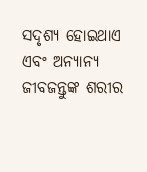ସଦୃଶ୍ୟ ହୋଇଥାଏ ଏବଂ ଅନ୍ୟାନ୍ୟ ଜୀବଜନ୍ତୁଙ୍କ ଶରୀର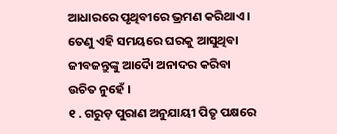ଆଧାରରେ ପୃଥିବୀରେ ଭ୍ରମଣ କରିଥାଏ । ତେଣୁ ଏହି ସମୟରେ ଘରକୁ ଆସୁଥିବା ଜୀବଜନ୍ତୁଙ୍କୁ ଆଦୋୖ ଅନାଦର କରିବା ଉଚିତ ନୁହେଁ ।
୧ . ଗରୁଡ଼ ପୁରାଣ ଅନୁଯାୟୀ ପିତୃ ପକ୍ଷରେ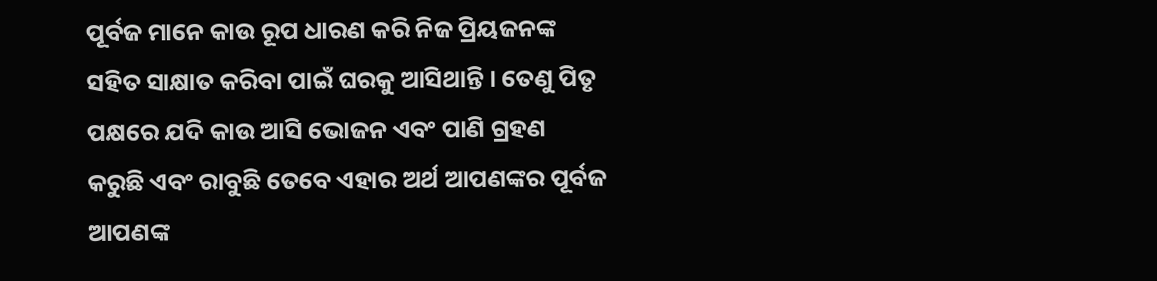ପୂର୍ବଜ ମାନେ କାଉ ରୂପ ଧାରଣ କରି ନିଜ ପ୍ରିୟଜନଙ୍କ ସହିତ ସାକ୍ଷାତ କରିବା ପାଇଁ ଘରକୁ ଆସିଥାନ୍ତି । ତେଣୁ ପିତୃ ପକ୍ଷରେ ଯଦି କାଉ ଆସି ଭୋଜନ ଏବଂ ପାଣି ଗ୍ରହଣ କରୁଛି ଏବଂ ରାବୁଛି ତେବେ ଏହାର ଅର୍ଥ ଆପଣଙ୍କର ପୂର୍ବଜ ଆପଣଙ୍କ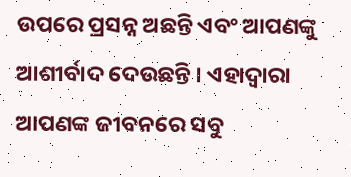ଉପରେ ପ୍ରସନ୍ନ ଅଛନ୍ତି ଏବଂ ଆପଣଙ୍କୁ ଆଶୀର୍ବାଦ ଦେଉଛନ୍ତି । ଏହାଦ୍ବାରା ଆପଣଙ୍କ ଜୀବନରେ ସବୁ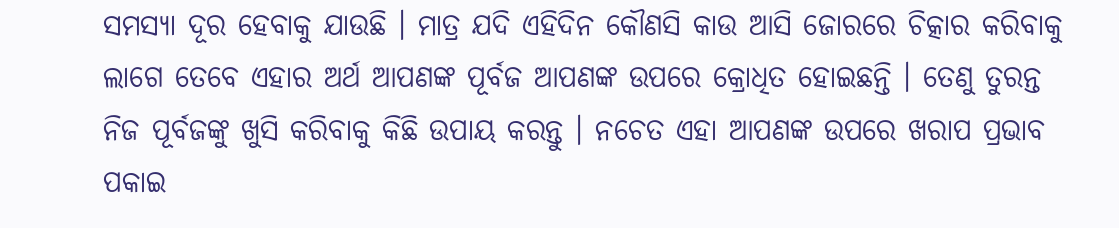ସମସ୍ୟା ଦୂର ହେବାକୁ ଯାଉଛି । ମାତ୍ର ଯଦି ଏହିଦିନ କୌଣସି କାଉ ଆସି ଜୋରରେ ଚିତ୍କାର କରିବାକୁ ଲାଗେ ତେବେ ଏହାର ଅର୍ଥ ଆପଣଙ୍କ ପୂର୍ବଜ ଆପଣଙ୍କ ଉପରେ କ୍ରୋଧିତ ହୋଇଛନ୍ତି । ତେଣୁ ତୁରନ୍ତ ନିଜ ପୂର୍ବଜଙ୍କୁ ଖୁସି କରିବାକୁ କିଛି ଉପାୟ କରନ୍ତୁ । ନଚେତ ଏହା ଆପଣଙ୍କ ଉପରେ ଖରାପ ପ୍ରଭାବ ପକାଇ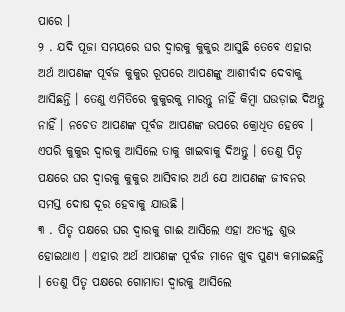ପାରେ ।
୨ . ଯଦି ପୂଜା ସମୟରେ ଘର ଦ୍ୱାରକୁ କୁକୁର ଆସୁଛି ତେବେ ଏହାର ଅର୍ଥ ଆପଣଙ୍କ ପୂର୍ବଜ କୁକୁର ରୂପରେ ଆପଣଙ୍କୁ ଆଶୀର୍ବାଦ ଦେବାକୁ ଆସିଛନ୍ତି । ତେଣୁ ଏମିତିରେ କୁକୁରକୁ ମାରନ୍ତୁ ନାହିଁ କିମ୍ବା ଘଉଡ଼ାଇ ଦିଅନ୍ତୁ ନାହିଁ । ନଚେତ ଆପଣଙ୍କ ପୂର୍ବଜ ଆପଣଙ୍କ ଉପରେ କ୍ରୋଧିତ ହେବେ । ଏପରି କୁକୁର ଦ୍ୱାରକୁ ଆସିଲେ ତାକୁ ଖାଇବାକୁ ଦିଅନ୍ତୁ । ତେଣୁ ପିତୃ ପକ୍ଷରେ ଘର ଦ୍ୱାରକୁ କୁକୁର ଆସିବାର ଅର୍ଥ ଯେ ଆପଣଙ୍କ ଜୀବନର ସମସ୍ତ ଦୋଷ ଦୂର ହେବାକୁ ଯାଉଛି ।
୩ . ପିତୃ ପକ୍ଷରେ ଘର ଦ୍ୱାରକୁ ଗାଈ ଆସିଲେ ଏହା ଅତ୍ୟନ୍ତ ଶୁଭ ହୋଇଥାଏ । ଏହାର ଅର୍ଥ ଆପଣଙ୍କ ପୂର୍ବଜ ମାନେ ଖୁବ ପୁଣ୍ୟ କମାଇଛନ୍ତି । ତେଣୁ ପିତୃ ପକ୍ଷରେ ଗୋମାତା ଦ୍ୱାରକୁ ଆସିଲେ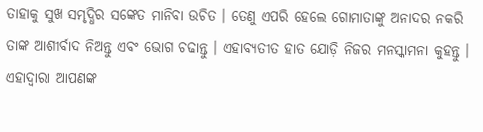ତାହାକୁ ସୁଖ ସମୃଦ୍ଧିର ସଙ୍କେତ ମାନିବା ଉଚିତ । ତେଣୁ ଏପରି ହେଲେ ଗୋମାତାଙ୍କୁ ଅନାଦର ନକରି ତାଙ୍କ ଆଶୀର୍ବାଦ ନିଅନ୍ତୁ ଏବଂ ଭୋଗ ଚଢାନ୍ତୁ । ଏହାବ୍ୟତୀତ ହାତ ଯୋଡ଼ି ନିଜର ମନସ୍କାମନା କୁହନ୍ତୁ । ଏହାଦ୍ବାରା ଆପଣଙ୍କ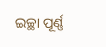ଇଚ୍ଛା ପୂର୍ଣ୍ଣ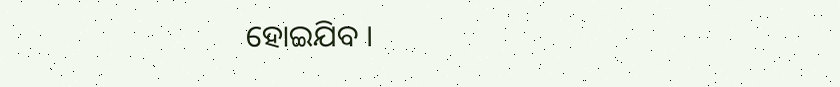ହୋଇଯିବ ।